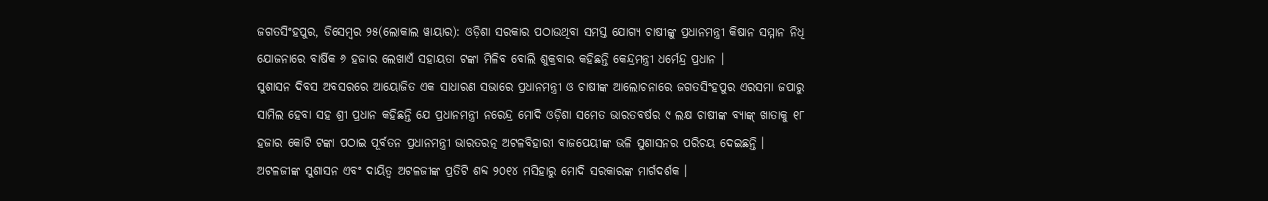ଜଗତସିଂହପୁର, ଡିସେମ୍ବର ୨୫(ଲୋକାଲ ୱାୟାର): ଓଡ଼ିଶା ସରକାର ପଠାଉଥିବା ସମସ୍ତ ଯୋଗ୍ୟ ଚାଷୀଙ୍କୁ ପ୍ରଧାନମନ୍ତ୍ରୀ କିଷାନ ସମ୍ମାନ ନିଧି ଯୋଜନାରେ ବାର୍ଷିକ ୬ ହଜାର ଲେଖାଏଁ ସହାୟତା ଟଙ୍କା ମିଳିବ ବୋଲି ଶୁକ୍ରବାର କହିଛନ୍ତି କେନ୍ଦ୍ରମନ୍ତ୍ରୀ ଧର୍ମେନ୍ଦ୍ର ପ୍ରଧାନ ।
ସୁଶାସନ ଦିବସ ଅବସରରେ ଆୟୋଜିତ ଏକ ସାଧାରଣ ସଭାରେ ପ୍ରଧାନମନ୍ତ୍ରୀ ଓ ଚାଷୀଙ୍କ ଆଲୋଚନାରେ ଜଗତସିଂହପୁର ଏରସମା ଜପାରୁ ସାମିଲ ହେବା ସହ ଶ୍ରୀ ପ୍ରଧାନ କହିଛନ୍ତି ଯେ ପ୍ରଧାନମନ୍ତ୍ରୀ ନରେନ୍ଦ୍ର ମୋଦି ଓଡ଼ିଶା ସମେତ ଭାରତବର୍ଷର ୯ ଲକ୍ଷ ଚାଷୀଙ୍କ ବ୍ୟାଙ୍କ୍ ଖାତାକୁ ୧୮ ହଜାର କୋଟି ଟଙ୍କା ପଠାଇ ପୂର୍ବତନ ପ୍ରଧାନମନ୍ତ୍ରୀ ଭାରତରତ୍ନ ଅଟଳବିହାରୀ ବାଜପେୟୀଙ୍କ ଭଳି ସୁଶାସନର ପରିଚୟ ଦେଇଛନ୍ତି ।
ଅଟଳଜୀଙ୍କ ସୁଶାସନ ଏବଂ ଦାୟିତ୍ୱ ଅଟଳଜୀଙ୍କ ପ୍ରତିଟି ଶବ୍ଦ ୨୦୧୪ ମସିହାରୁ ମୋଦି ସରକାରଙ୍କ ମାର୍ଗଦର୍ଶକ ।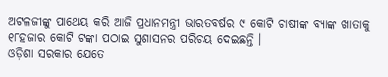ଅଟଳଜୀଙ୍କୁ ପାଥେୟ କରି ଆଜି ପ୍ରଧାନମନ୍ତ୍ରୀ ଭାରତବର୍ଷର ୯ କୋଟି ଚାଷୀଙ୍କ ବ୍ୟାଙ୍କ ଖାତାକୁ ୧୮ହଜାର କୋଟି ଟଙ୍କା ପଠାଇ ସୁଶାସନର ପରିଚୟ ଦେଇଛନ୍ତି ।
ଓଡ଼ିଶା ସରକାର ଯେତେ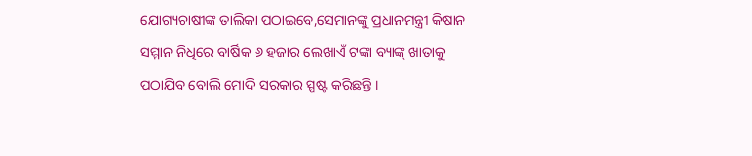ଯୋଗ୍ୟଚାଷୀଙ୍କ ତାଲିକା ପଠାଇବେ,ସେମାନଙ୍କୁ ପ୍ରଧାନମନ୍ତ୍ରୀ କିଷାନ ସମ୍ମାନ ନିଧିରେ ବାର୍ଷିକ ୬ ହଜାର ଲେଖାଏଁ ଟଙ୍କା ବ୍ୟାଙ୍କ୍ ଖାତାକୁ ପଠାଯିବ ବୋଲି ମୋଦି ସରକାର ସ୍ପଷ୍ଟ କରିଛନ୍ତି ।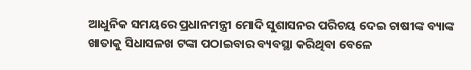ଆଧୁନିକ ସମୟରେ ପ୍ରଧାନମନ୍ତ୍ରୀ ମୋଦି ସୁଶାସନର ପରିଚୟ ଦେଇ ଚାଷୀଙ୍କ ବ୍ୟାଙ୍କ ଖାତାକୁ ସିଧାସଳଖ ଟଙ୍କା ପଠାଇବାର ବ୍ୟବସ୍ଥା କରିଥିବା ବେଳେ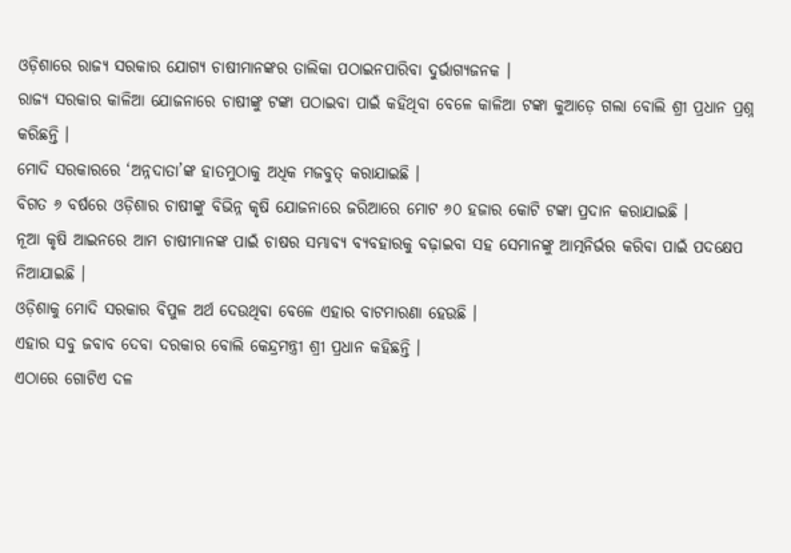ଓଡ଼ିଶାରେ ରାଜ୍ୟ ସରକାର ଯୋଗ୍ୟ ଚାଷୀମାନଙ୍କର ତାଲିକା ପଠାଇନପାରିବା ଦୁର୍ଭାଗ୍ୟଜନକ ।
ରାଜ୍ୟ ସରକାର କାଳିଆ ଯୋଜନାରେ ଚାଷୀଙ୍କୁ ଟଙ୍କା ପଠାଇବା ପାଇଁ କହିଥିବା ବେଳେ କାଳିଆ ଟଙ୍କା କୁଆଡ଼େ ଗଲା ବୋଲି ଶ୍ରୀ ପ୍ରଧାନ ପ୍ରଶ୍ନ କରିଛନ୍ତି ।
ମୋଦି ସରକାରରେ ‘ଅନ୍ନଦାତା’ଙ୍କ ହାତମୁଠାକୁ ଅଧିକ ମଜବୁତ୍ କରାଯାଇଛି ।
ବିଗତ ୬ ବର୍ଷରେ ଓଡ଼ିଶାର ଚାଷୀଙ୍କୁ ବିଭିନ୍ନ କୃଷି ଯୋଜନାରେ ଜରିଆରେ ମୋଟ ୬୦ ହଜାର କୋଟି ଟଙ୍କା ପ୍ରଦାନ କରାଯାଇଛି ।
ନୂଆ କୃଷି ଆଇନରେ ଆମ ଚାଷୀମାନଙ୍କ ପାଇଁ ଚାଷର ସମ୍ଭାବ୍ୟ ବ୍ୟବହାରକୁ ବଢ଼ାଇବା ସହ ସେମାନଙ୍କୁ ଆତ୍ମନିର୍ଭର କରିବା ପାଇଁ ପଦକ୍ଷେପ ନିଆଯାଇଛି ।
ଓଡ଼ିଶାକୁ ମୋଦି ସରକାର ବିପୁଳ ଅର୍ଥ ଦେଉଥିବା ବେଳେ ଏହାର ବାଟମାରଣା ହେଉଛି ।
ଏହାର ସବୁ ଜବାବ ଦେବା ଦରକାର ବୋଲି କେନ୍ଦ୍ରମନ୍ତ୍ରୀ ଶ୍ରୀ ପ୍ରଧାନ କହିଛନ୍ତି ।
ଏଠାରେ ଗୋଟିଏ ଦଳ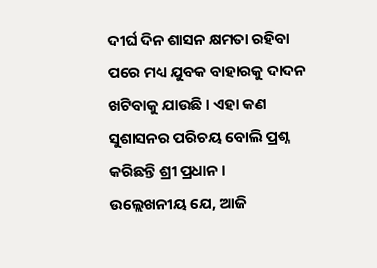ଦୀର୍ଘ ଦିନ ଶାସନ କ୍ଷମତା ରହିବା ପରେ ମଧ୍ୟ ଯୁବକ ବାହାରକୁ ଦାଦନ ଖଟିବାକୁ ଯାଉଛି । ଏହା କଣ ସୁଶାସନର ପରିଚୟ ବୋଲି ପ୍ରଶ୍ନ କରିଛନ୍ତି ଶ୍ରୀ ପ୍ରଧାନ ।
ଉଲ୍ଲେଖନୀୟ ଯେ, ଆଜି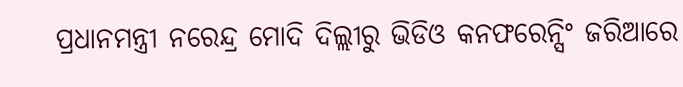ପ୍ରଧାନମନ୍ତ୍ରୀ ନରେନ୍ଦ୍ର ମୋଦି ଦିଲ୍ଲୀରୁ ଭିଡିଓ କନଫରେନ୍ସିଂ ଜରିଆରେ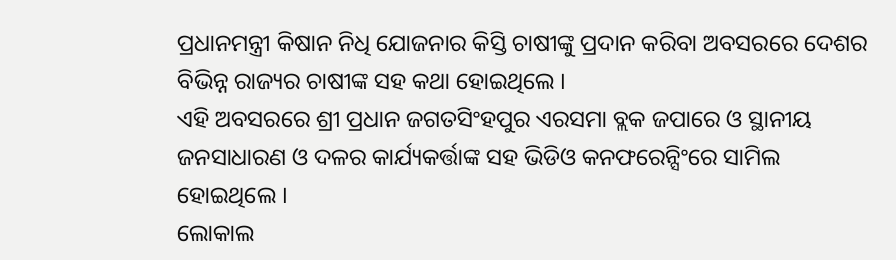ପ୍ରଧାନମନ୍ତ୍ରୀ କିଷାନ ନିଧି ଯୋଜନାର କିସ୍ତି ଚାଷୀଙ୍କୁ ପ୍ରଦାନ କରିବା ଅବସରରେ ଦେଶର ବିଭିନ୍ନ ରାଜ୍ୟର ଚାଷୀଙ୍କ ସହ କଥା ହୋଇଥିଲେ ।
ଏହି ଅବସରରେ ଶ୍ରୀ ପ୍ରଧାନ ଜଗତସିଂହପୁର ଏରସମା ବ୍ଲକ ଜପାରେ ଓ ସ୍ଥାନୀୟ ଜନସାଧାରଣ ଓ ଦଳର କାର୍ଯ୍ୟକର୍ତ୍ତାଙ୍କ ସହ ଭିଡିଓ କନଫରେନ୍ସିଂରେ ସାମିଲ ହୋଇଥିଲେ ।
ଲୋକାଲ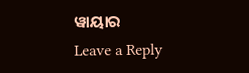ୱାୟାର
Leave a Reply